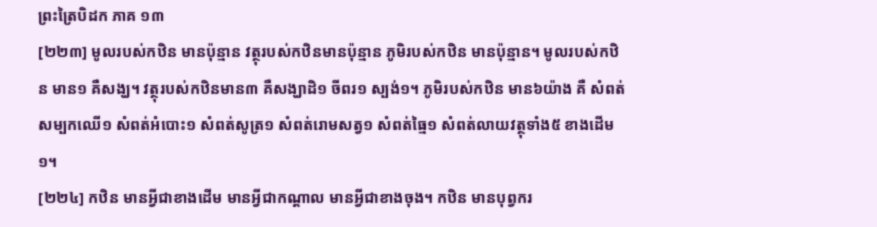ព្រះត្រៃបិដក ភាគ ១៣
[២២៣] មូលរបស់កឋិន មានប៉ុន្មាន វត្ថុរបស់កឋិនមានប៉ុន្មាន ភូមិរបស់កឋិន មានប៉ុន្មាន។ មូលរបស់កឋិន មាន១ គឺសង្ឃ។ វត្ថុរបស់កឋិនមាន៣ គឺសង្ឃាដិ១ ចីពរ១ ស្បង់១។ ភូមិរបស់កឋិន មាន៦យ៉ាង គឺ សំពត់សម្បកឈើ១ សំពត់អំបោះ១ សំពត់សូត្រ១ សំពត់រោមសត្វ១ សំពត់ធ្មៃ១ សំពត់លាយវត្ថុទាំង៥ ខាងដើម១។
[២២៤] កឋិន មានអ្វីជាខាងដើម មានអ្វីជាកណ្តាល មានអ្វីជាខាងចុង។ កឋិន មានបុព្វករ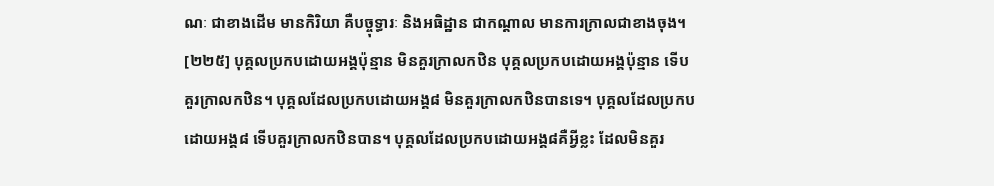ណៈ ជាខាងដើម មានកិរិយា គឺបច្ចុទ្ធារៈ និងអធិដ្ឋាន ជាកណ្តាល មានការក្រាលជាខាងចុង។
[២២៥] បុគ្គលប្រកបដោយអង្គប៉ុន្មាន មិនគួរក្រាលកឋិន បុគ្គលប្រកបដោយអង្គប៉ុន្មាន ទើបគួរក្រាលកឋិន។ បុគ្គលដែលប្រកបដោយអង្គ៨ មិនគួរក្រាលកឋិនបានទេ។ បុគ្គលដែលប្រកបដោយអង្គ៨ ទើបគួរក្រាលកឋិនបាន។ បុគ្គលដែលប្រកបដោយអង្គ៨គឺអ្វីខ្លះ ដែលមិនគួរ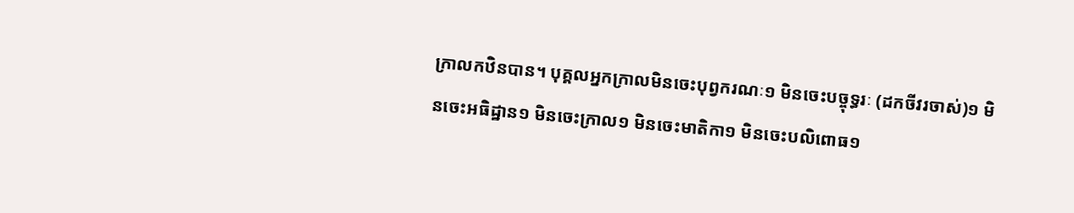ក្រាលកឋិនបាន។ បុគ្គលអ្នកក្រាលមិនចេះបុព្វករណៈ១ មិនចេះបច្ចុទ្ធរៈ (ដកចីវរចាស់)១ មិនចេះអធិដ្ឋាន១ មិនចេះក្រាល១ មិនចេះមាតិកា១ មិនចេះបលិពោធ១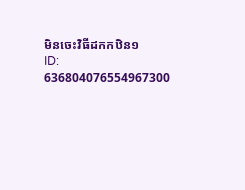មិនចេះវិធីដកកឋិន១
ID: 636804076554967300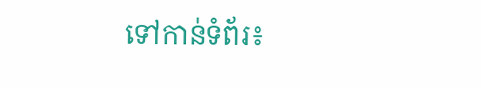ទៅកាន់ទំព័រ៖